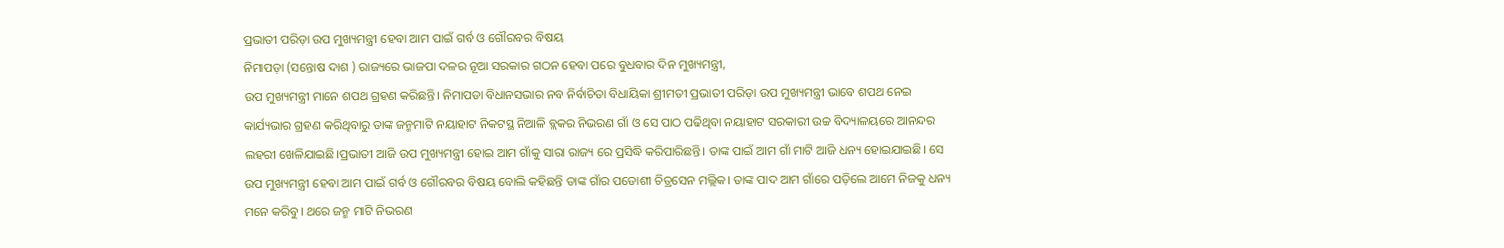ପ୍ରଭାତୀ ପରିଡ଼ା ଉପ ମୁଖ୍ୟମନ୍ତ୍ରୀ ହେବା ଆମ ପାଇଁ ଗର୍ବ ଓ ଗୌରବର ବିଷୟ
ନିମାପଡ଼ା (ସନ୍ତୋଷ ଦାଶ ) ରାଜ୍ୟରେ ଭାଜପା ଦଳର ନୂଆ ସରକାର ଗଠନ ହେବା ପରେ ବୁଧବାର ଦିନ ମୁଖ୍ୟମନ୍ତ୍ରୀ,
ଉପ ମୁଖ୍ୟମନ୍ତ୍ରୀ ମାନେ ଶପଥ ଗ୍ରହଣ କରିଛନ୍ତି। ନିମାପଡା ବିଧାନସଭାର ନବ ନିର୍ବାଚିତା ବିଧାୟିକା ଶ୍ରୀମତୀ ପ୍ରଭାତୀ ପରିଡ଼ା ଉପ ମୁଖ୍ୟମନ୍ତ୍ରୀ ଭାବେ ଶପଥ ନେଇ କାର୍ଯ୍ୟଭାର ଗ୍ରହଣ କରିଥିବାରୁ ତାଙ୍କ ଜନ୍ମମାଟି ନୟାହାଟ ନିକଟସ୍ଥ ନିଆଳି ବ୍ଲକର ନିଭରଣ ଗାଁ ଓ ସେ ପାଠ ପଢିଥିବା ନୟାହାଟ ସରକାରୀ ଉଚ୍ଚ ବିଦ୍ୟାଳୟରେ ଆନନ୍ଦର ଲହରୀ ଖେଳିଯାଇଛି।ପ୍ରଭାତୀ ଆଜି ଉପ ମୁଖ୍ୟମନ୍ତ୍ରୀ ହୋଇ ଆମ ଗାଁକୁ ସାରା ରାଜ୍ୟ ରେ ପ୍ରସିଦ୍ଧି କରିପାରିଛନ୍ତି। ତାଙ୍କ ପାଇଁ ଆମ ଗାଁ ମାଟି ଆଜି ଧନ୍ୟ ହୋଇଯାଇଛି। ସେ ଉପ ମୁଖ୍ୟମନ୍ତ୍ରୀ ହେବା ଆମ ପାଇଁ ଗର୍ବ ଓ ଗୌରବର ବିଷୟ ବୋଲି କହିଛନ୍ତି ତାଙ୍କ ଗାଁର ପଡୋଶୀ ଚିତ୍ରସେନ ମଲ୍ଲିକ। ତାଙ୍କ ପାଦ ଆମ ଗାଁରେ ପଡ଼ିଲେ ଆମେ ନିଜକୁ ଧନ୍ୟ ମନେ କରିବୁ। ଥରେ ଜନ୍ମ ମାଟି ନିଭରଣ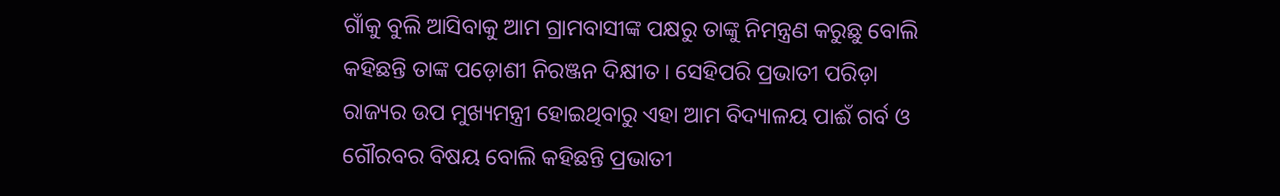ଗାଁକୁ ବୁଲି ଆସିବାକୁ ଆମ ଗ୍ରାମବାସୀଙ୍କ ପକ୍ଷରୁ ତାଙ୍କୁ ନିମନ୍ତ୍ରଣ କରୁଛୁ ବୋଲି କହିଛନ୍ତି ତାଙ୍କ ପଡ଼ୋଶୀ ନିରଞ୍ଜନ ଦିକ୍ଷୀତ। ସେହିପରି ପ୍ରଭାତୀ ପରିଡ଼ା ରାଜ୍ୟର ଉପ ମୁଖ୍ୟମନ୍ତ୍ରୀ ହୋଇଥିବାରୁ ଏହା ଆମ ବିଦ୍ୟାଳୟ ପାଈଁ ଗର୍ବ ଓ ଗୌରବର ବିଷୟ ବୋଲି କହିଛନ୍ତି ପ୍ରଭାତୀ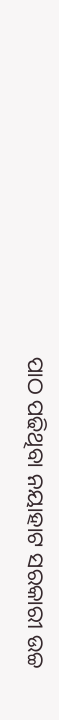ପାଠ ପଢିଥିବା ନୟାହାଟ ସରକାରୀ ଉଚ୍ଚ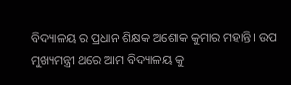ବିଦ୍ୟାଳୟ ର ପ୍ରଧାନ ଶିକ୍ଷକ ଅଶୋକ କୁମାର ମହାନ୍ତି। ଉପ ମୁଖ୍ୟମନ୍ତ୍ରୀ ଥରେ ଆମ ବିଦ୍ୟାଳୟ କୁ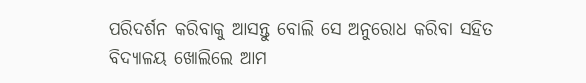ପରିଦର୍ଶନ କରିବାକୁ ଆସନ୍ତୁ ବୋଲି ସେ ଅନୁରୋଧ କରିବା ସହିତ ବିଦ୍ୟାଳୟ ଖୋଲିଲେ ଆମ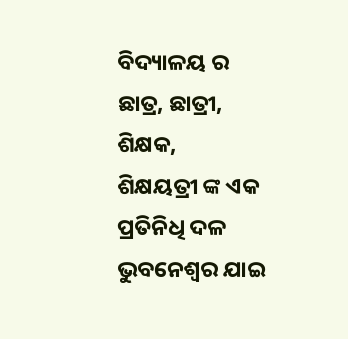ବିଦ୍ୟାଳୟ ର ଛାତ୍ର, ଛାତ୍ରୀ, ଶିକ୍ଷକ,
ଶିକ୍ଷୟତ୍ରୀ ଙ୍କ ଏକ ପ୍ରତିନିଧି ଦଳ ଭୁବନେଶ୍ବର ଯାଇ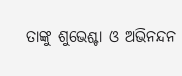ତାଙ୍କୁ ଶୁଭେଶ୍ଚା ଓ ଅଭିନନ୍ଦନ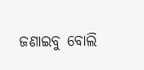ଜଣାଇବୁ ବୋଲି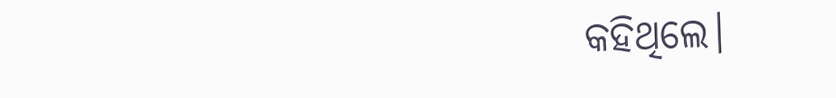କହିଥିଲେ।